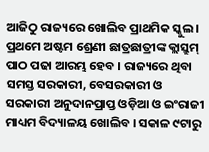ଆଜିଠୁ ରାଜ୍ୟରେ ଖୋଲିବ ପ୍ରାଥମିକ ସ୍କୁଲ । ପ୍ରଥମେ ଅଷ୍ଟମ ଶ୍ରେଣୀ ଛାତ୍ରଛାତ୍ରୀଙ୍କ କ୍ଲାସ୍ରୁମ୍ ପାଠ ପଢା ଆରମ୍ଭ ହେବ । ରାଜ୍ୟରେ ଥିବା ସମସ୍ତ ସରକାରୀ, ବେସରକାରୀ ଓ ସରକାରୀ ଅନୁଦାନପ୍ରାପ୍ତ ଓଡ଼ିଆ ଓ ଇଂରାଜୀ ମାଧ୍ୟମ ବିଦ୍ୟାଳୟ ଖୋଲିବ । ସକାଳ ୯ଟାରୁ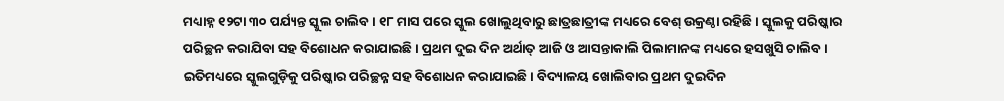ମଧ୍ୟାହ୍ନ ୧୨ଟା ୩୦ ପର୍ଯ୍ୟନ୍ତ ସ୍କୁଲ ଚାଲିବ । ୧୮ ମାସ ପରେ ସ୍କୁଲ ଖୋଲୁଥିବାରୁ ଛାତ୍ରଛାତ୍ରୀଙ୍କ ମଧ୍ୟରେ ବେଶ୍ ଉକ୍ରଣ୍ଠା ରହିଛି । ସ୍କୁଲକୁ ପରିଷ୍କାର ପରିଚ୍ଛନ କରାଯିବା ସହ ବିଶୋଧନ କରାଯାଇଛି । ପ୍ରଥମ ଦୁଇ ଦିନ ଅର୍ଥାତ୍ ଆଜି ଓ ଆସନ୍ତାକାଲି ପିଲାମାନଙ୍କ ମଧ୍ୟରେ ହସଖୁସି ଚାଲିବ ।
ଇତିମଧ୍ୟରେ ସ୍କୁଲଗୁଡ଼ିକୁ ପରିଷ୍କାର ପରିଚ୍ଛନ୍ନ ସହ ବିଶୋଧନ କରାଯାଇଛି। ବିଦ୍ୟାଳୟ ଖୋଲିବାର ପ୍ରଥମ ଦୁଇଦିନ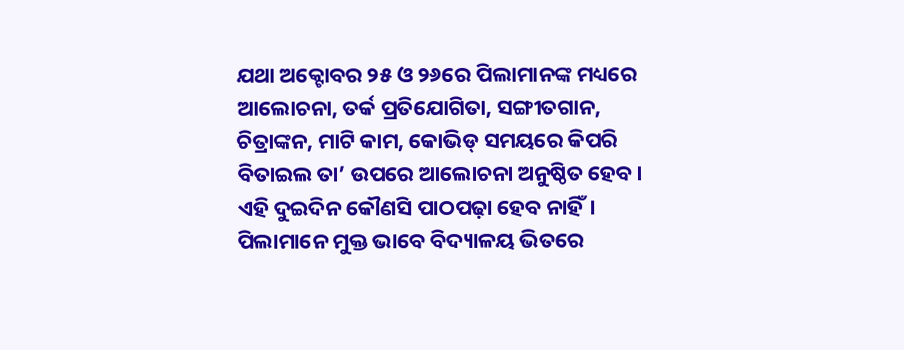ଯଥା ଅକ୍ଟୋବର ୨୫ ଓ ୨୬ରେ ପିଲାମାନଙ୍କ ମଧ୍ୟରେ ଆଲୋଚନା, ତର୍କ ପ୍ରତିଯୋଗିତା, ସଙ୍ଗୀତଗାନ, ଚିତ୍ରାଙ୍କନ, ମାଟି କାମ, କୋଭିଡ୍ ସମୟରେ କିପରି ବିତାଇଲ ତା’ ଉପରେ ଆଲୋଚନା ଅନୁଷ୍ଠିତ ହେବ। ଏହି ଦୁଇଦିନ କୌଣସି ପାଠପଢ଼ା ହେବ ନାହିଁ। ପିଲାମାନେ ମୁକ୍ତ ଭାବେ ବିଦ୍ୟାଳୟ ଭିତରେ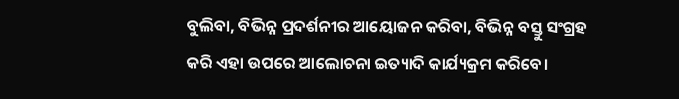ବୁଲିବା, ବିଭିନ୍ନ ପ୍ରଦର୍ଶନୀର ଆୟୋଜନ କରିବା, ବିଭିନ୍ନ ବସ୍ତୁ ସଂଗ୍ରହ କରି ଏହା ଉପରେ ଆଲୋଚନା ଇତ୍ୟାଦି କାର୍ଯ୍ୟକ୍ରମ କରିବେ।